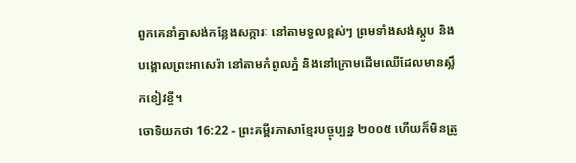ពួកគេនាំគ្នាសង់កន្លែងសក្ការៈ នៅតាមទួលខ្ពស់ៗ ព្រមទាំងសង់ស្តូប និងបង្គោលព្រះអាសេរ៉ា នៅតាមកំពូលភ្នំ និងនៅក្រោមដើមឈើដែលមានស្លឹកខៀវខ្ចី។
ចោទិយកថា 16:22 - ព្រះគម្ពីរភាសាខ្មែរបច្ចុប្បន្ន ២០០៥ ហើយក៏មិនត្រូ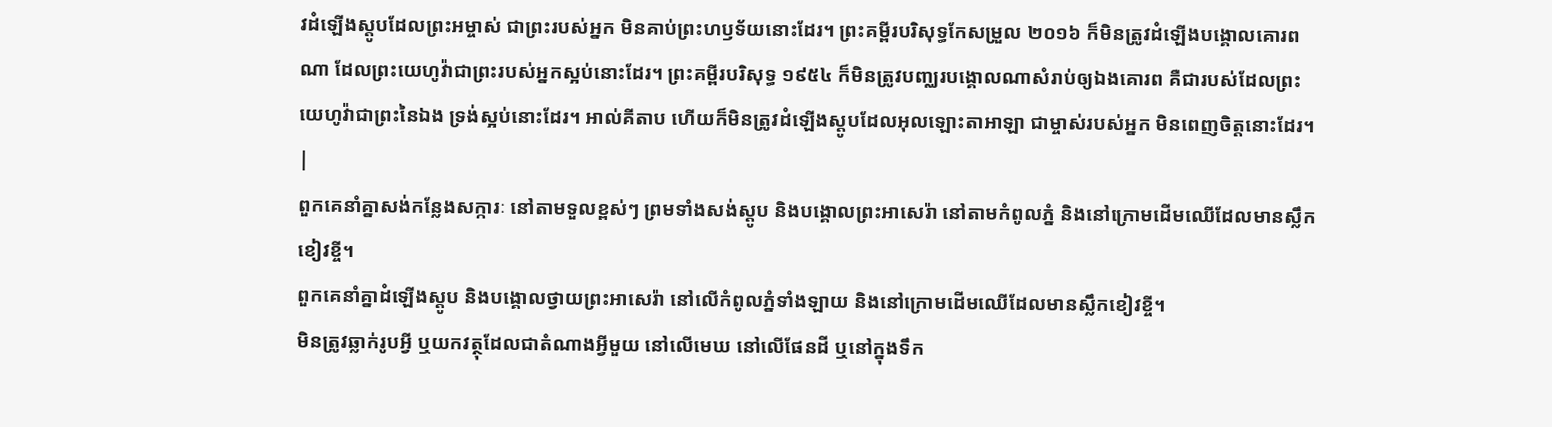វដំឡើងស្តូបដែលព្រះអម្ចាស់ ជាព្រះរបស់អ្នក មិនគាប់ព្រះហឫទ័យនោះដែរ។ ព្រះគម្ពីរបរិសុទ្ធកែសម្រួល ២០១៦ ក៏មិនត្រូវដំឡើងបង្គោលគោរពណា ដែលព្រះយេហូវ៉ាជាព្រះរបស់អ្នកស្អប់នោះដែរ។ ព្រះគម្ពីរបរិសុទ្ធ ១៩៥៤ ក៏មិនត្រូវបញ្ឈរបង្គោលណាសំរាប់ឲ្យឯងគោរព គឺជារបស់ដែលព្រះយេហូវ៉ាជាព្រះនៃឯង ទ្រង់ស្អប់នោះដែរ។ អាល់គីតាប ហើយក៏មិនត្រូវដំឡើងស្តូបដែលអុលឡោះតាអាឡា ជាម្ចាស់របស់អ្នក មិនពេញចិត្តនោះដែរ។ |
ពួកគេនាំគ្នាសង់កន្លែងសក្ការៈ នៅតាមទួលខ្ពស់ៗ ព្រមទាំងសង់ស្តូប និងបង្គោលព្រះអាសេរ៉ា នៅតាមកំពូលភ្នំ និងនៅក្រោមដើមឈើដែលមានស្លឹកខៀវខ្ចី។
ពួកគេនាំគ្នាដំឡើងស្តូប និងបង្គោលថ្វាយព្រះអាសេរ៉ា នៅលើកំពូលភ្នំទាំងឡាយ និងនៅក្រោមដើមឈើដែលមានស្លឹកខៀវខ្ចី។
មិនត្រូវឆ្លាក់រូបអ្វី ឬយកវត្ថុដែលជាតំណាងអ្វីមួយ នៅលើមេឃ នៅលើផែនដី ឬនៅក្នុងទឹក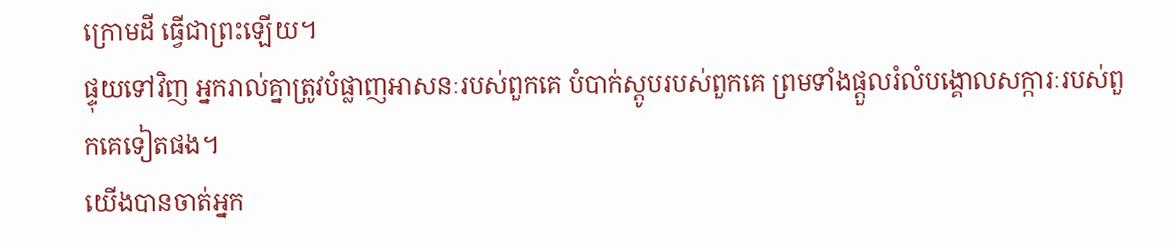ក្រោមដី ធ្វើជាព្រះឡើយ។
ផ្ទុយទៅវិញ អ្នករាល់គ្នាត្រូវបំផ្លាញអាសនៈរបស់ពួកគេ បំបាក់ស្តូបរបស់ពួកគេ ព្រមទាំងផ្ដួលរំលំបង្គោលសក្ការៈរបស់ពួកគេទៀតផង។
យើងបានចាត់អ្នក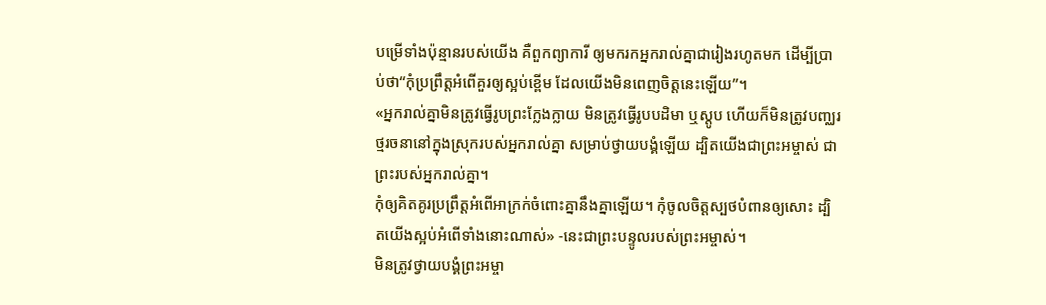បម្រើទាំងប៉ុន្មានរបស់យើង គឺពួកព្យាការី ឲ្យមករកអ្នករាល់គ្នាជារៀងរហូតមក ដើម្បីប្រាប់ថា“កុំប្រព្រឹត្តអំពើគួរឲ្យស្អប់ខ្ពើម ដែលយើងមិនពេញចិត្តនេះឡើយ”។
«អ្នករាល់គ្នាមិនត្រូវធ្វើរូបព្រះក្លែងក្លាយ មិនត្រូវធ្វើរូបបដិមា ឬស្តូប ហើយក៏មិនត្រូវបញ្ឈរថ្មរចនានៅក្នុងស្រុករបស់អ្នករាល់គ្នា សម្រាប់ថ្វាយបង្គំឡើយ ដ្បិតយើងជាព្រះអម្ចាស់ ជាព្រះរបស់អ្នករាល់គ្នា។
កុំឲ្យគិតគូរប្រព្រឹត្តអំពើអាក្រក់ចំពោះគ្នានឹងគ្នាឡើយ។ កុំចូលចិត្តស្បថបំពានឲ្យសោះ ដ្បិតយើងស្អប់អំពើទាំងនោះណាស់» -នេះជាព្រះបន្ទូលរបស់ព្រះអម្ចាស់។
មិនត្រូវថ្វាយបង្គំព្រះអម្ចា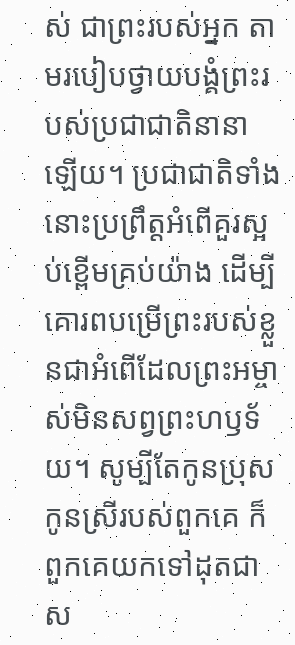ស់ ជាព្រះរបស់អ្នក តាមរបៀបថ្វាយបង្គំព្រះរបស់ប្រជាជាតិនានាឡើយ។ ប្រជាជាតិទាំងនោះប្រព្រឹត្តអំពើគួរស្អប់ខ្ពើមគ្រប់យ៉ាង ដើម្បីគោរពបម្រើព្រះរបស់ខ្លួនជាអំពើដែលព្រះអម្ចាស់មិនសព្វព្រះហឫទ័យ។ សូម្បីតែកូនប្រុសកូនស្រីរបស់ពួកគេ ក៏ពួកគេយកទៅដុតជាស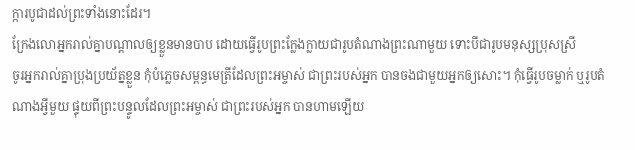ក្ការបូជាដល់ព្រះទាំងនោះដែរ។
ក្រែងលោអ្នករាល់គ្នាបណ្ដាលឲ្យខ្លួនមានបាប ដោយធ្វើរូបព្រះក្លែងក្លាយជារូបតំណាងព្រះណាមួយ ទោះបីជារូបមនុស្សប្រុសស្រី
ចូរអ្នករាល់គ្នាប្រុងប្រយ័ត្នខ្លួន កុំបំភ្លេចសម្ពន្ធមេត្រីដែលព្រះអម្ចាស់ ជាព្រះរបស់អ្នក បានចងជាមួយអ្នកឲ្យសោះ។ កុំធ្វើរូបចម្លាក់ ឬរូបតំណាងអ្វីមួយ ផ្ទុយពីព្រះបន្ទូលដែលព្រះអម្ចាស់ ជាព្រះរបស់អ្នក បានហាមឡើយ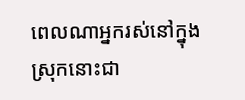ពេលណាអ្នករស់នៅក្នុងស្រុកនោះជា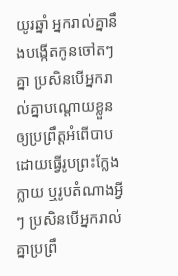យូរឆ្នាំ អ្នករាល់គ្នានឹងបង្កើតកូនចៅតៗគ្នា ប្រសិនបើអ្នករាល់គ្នាបណ្ដោយខ្លួន ឲ្យប្រព្រឹត្តអំពើបាប ដោយធ្វើរូបព្រះក្លែងក្លាយ ឬរូបតំណាងអ្វីៗ ប្រសិនបើអ្នករាល់គ្នាប្រព្រឹ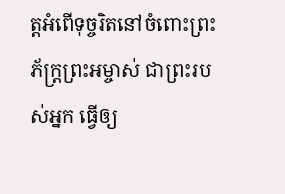ត្តអំពើទុច្ចរិតនៅចំពោះព្រះភ័ក្ត្រព្រះអម្ចាស់ ជាព្រះរបស់អ្នក ធ្វើឲ្យ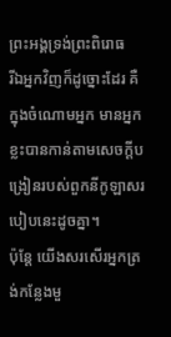ព្រះអង្គទ្រង់ព្រះពិរោធ
រីឯអ្នកវិញក៏ដូច្នោះដែរ គឺក្នុងចំណោមអ្នក មានអ្នកខ្លះបានកាន់តាមសេចក្ដីបង្រៀនរបស់ពួកនីកូឡាសរបៀបនេះដូចគ្នា។
ប៉ុន្តែ យើងសរសើរអ្នកត្រង់កន្លែងមួ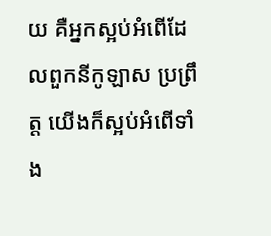យ គឺអ្នកស្អប់អំពើដែលពួកនីកូឡាស ប្រព្រឹត្ដ យើងក៏ស្អប់អំពើទាំង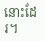នោះដែរ។